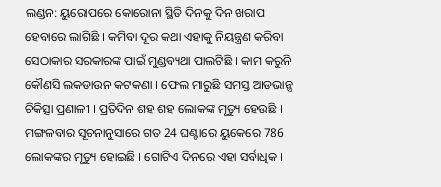ଲଣ୍ଡନ: ୟୁରୋପରେ କୋରୋନା ସ୍ଥିତି ଦିନକୁ ଦିନ ଖରାପ ହେବାରେ ଲାଗିଛି । କମିବା ଦୂର କଥା ଏହାକୁ ନିୟନ୍ତ୍ରଣ କରିବା ସେଠାକାର ସରକାରଙ୍କ ପାଇଁ ମୁଣ୍ଡବ୍ୟଥା ପାଲଟିଛି । କାମ କରୁନି କୌଣସି ଲକଡାଉନ କଟକଣା । ଫେଲ ମାରୁଛି ସମସ୍ତ ଆଡଭାନ୍ସ ଚିକିତ୍ସା ପ୍ରଣାଳୀ । ପ୍ରତିଦିନ ଶହ ଶହ ଲୋକଙ୍କ ମୃତ୍ୟୁ ହେଉଛି ।
ମଙ୍ଗଳବାର ସୂଚନାନୁସାରେ ଗତ 24 ଘଣ୍ଟାରେ ୟୁକେରେ 786 ଲୋକଙ୍କର ମୃତ୍ୟୁ ହୋଇଛି । ଗୋଟିଏ ଦିନରେ ଏହା ସର୍ବାଧିକ ।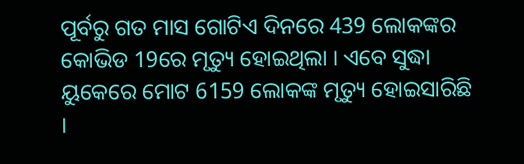ପୂର୍ବରୁ ଗତ ମାସ ଗୋଟିଏ ଦିନରେ 439 ଲୋକଙ୍କର କୋଭିଡ 19ରେ ମୃତ୍ୟୁ ହୋଇଥିଲା । ଏବେ ସୁଦ୍ଧା ୟୁକେରେ ମୋଟ 6159 ଲୋକଙ୍କ ମୃତ୍ୟୁ ହୋଇସାରିଛି ।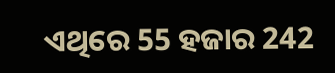ଏଥିରେ 55 ହଜାର 242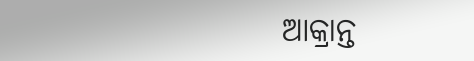ଆକ୍ରାନ୍ତ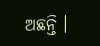ଅଛନ୍ତି ।